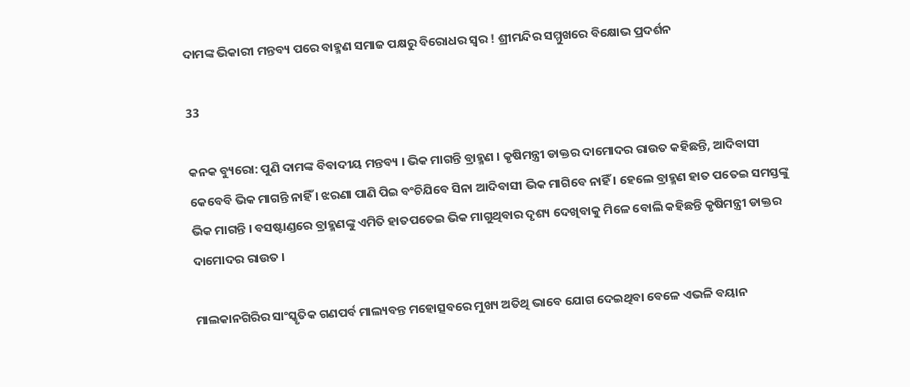ଦାମଙ୍କ ଭିକାରୀ ମନ୍ତବ୍ୟ ପରେ ବାହ୍ମଣ ସମାଜ ପକ୍ଷରୁ ବିରୋଧର ସ୍ୱର ! ଶ୍ରୀମନ୍ଦିର ସମ୍ମୁଖରେ ବିକ୍ଷୋଭ ପ୍ରଦର୍ଶନ

33

କନକ ବ୍ୟୁରୋ: ପୁଣି ଦାମଙ୍କ ବିବାଦୀୟ ମନ୍ତବ୍ୟ । ଭିକ ମାଗନ୍ତି ବ୍ରାହ୍ମଣ । କୃଷିମନ୍ତ୍ରୀ ଡାକ୍ତର ଦାମୋଦର ରାଉତ କହିଛନ୍ତି, ଆଦିବାସୀ କେବେବି ଭିକ ମାଗନ୍ତି ନାହିଁ । ଝରଣା ପାଣି ପିଇ ବଂଚିଯିବେ ସିନା ଆଦିବାସୀ ଭିକ ମାଗିବେ ନାହିଁ । ହେଲେ ବ୍ରାହ୍ମଣ ହାତ ପତେଇ ସମସ୍ତଙ୍କୁ ଭିକ ମାଗନ୍ତି । ବସଷ୍ଟାଣ୍ଡରେ ବ୍ରାହ୍ମଣଙ୍କୁ ଏମିତି ହାତପତେଇ ଭିକ ମାଗୁଥିବାର ଦୃଶ୍ୟ ଦେଖିବାକୁ ମିଳେ ବୋଲି କହିଛନ୍ତି କୃଷିମନ୍ତ୍ରୀ ଡାକ୍ତର ଦାମୋଦର ରାଉତ ।

ମାଲକାନଗିରିର ସାଂସ୍କୃତିକ ଗଣପର୍ବ ମାଲ୍ୟବନ୍ତ ମହୋତ୍ସବରେ ମୁଖ୍ୟ ଅତିଥି ଭାବେ ଯୋଗ ଦେଇଥିବା ବେଳେ ଏଭଳି ବୟାନ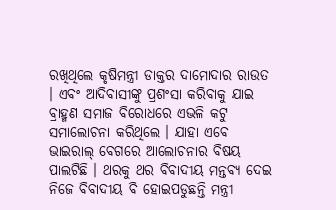ରଖିଥିଲେ କୃଷିମନ୍ତ୍ରୀ ଡାକ୍ତର ଦାମୋଦାର ରାଉତ । ଏବଂ ଆଦିବାସୀଙ୍କୁ ପ୍ରଶଂସା କରିବାକୁ ଯାଇ ବ୍ରାହ୍ମଣ ସମାଜ ବିରୋଧରେ ଏଭଳି କଟୁ ସମାଲୋଚନା କରିଥିଲେ । ଯାହା ଏବେ ଭାଇରାଲ୍ ବେଗରେ ଆଲୋଚନାର ବିଷୟ ପାଲଟିଛି । ଥରକୁ ଥର ବିବାଦୀୟ ମନ୍ତବ୍ୟ ଦେଇ ନିଜେ ବିବାଦୀୟ ବି ହୋଇପଡୁଛନ୍ତି ମନ୍ତ୍ରୀ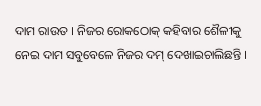ଦାମ ରାଉତ । ନିଜର ରୋକଠୋକ୍ କହିବାର ଶୈଳୀକୁ ନେଇ ଦାମ ସବୁବେଳେ ନିଜର ଦମ୍ ଦେଖାଇଚାଲିଛନ୍ତି ।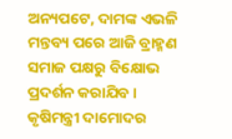ଅନ୍ୟପଟେ, ଦାମଙ୍କ ଏଭଳି ମନ୍ତବ୍ୟ ପରେ ଆଜି ବ୍ରାହ୍ମଣ ସମାଜ ପକ୍ଷରୁ ବିକ୍ଷୋଭ ପ୍ରଦର୍ଶନ କରାଯିବ । କୃଷିମନ୍ତ୍ରୀ ଦାମୋଦର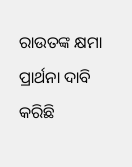ରାଉତଙ୍କ କ୍ଷମା ପ୍ରାର୍ଥନା ଦାବି କରିଛି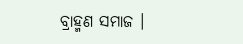ବ୍ରାହ୍ମଣ ସମାଜ ।